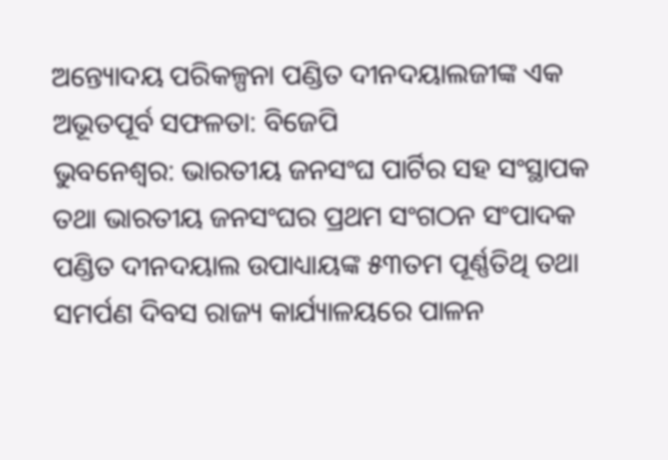ଅନ୍ତ୍ୟୋଦୟ ପରିକଳ୍ପନା ପଣ୍ଡିତ ଦୀନଦୟାଲଜୀଙ୍କ ଏକ ଅଭୂତପୂର୍ବ ସଫଳତା: ବିଜେପି
ଭୁବନେଶ୍ୱର: ଭାରତୀୟ ଜନସଂଘ ପାର୍ଟିର ସହ ସଂସ୍ଥାପକ ତଥା ଭାରତୀୟ ଜନସଂଘର ପ୍ରଥମ ସଂଗଠନ ସଂପାଦକ ପଣ୍ଡିତ ଦୀନଦୟାଲ ଉପାଧ୍ୟାୟଙ୍କ ୫୩ତମ ପୂର୍ଣ୍ଣତିଥି ତଥା ସମର୍ପଣ ଦିବସ ରାଜ୍ୟ କାର୍ଯ୍ୟାଳୟରେ ପାଳନ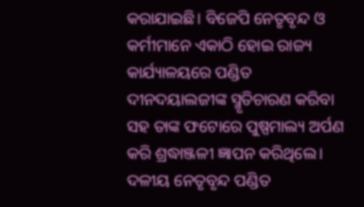କରାଯାଇଛି। ବିଜେପି ନେତୃବୃନ୍ଦ ଓ କର୍ମୀମାନେ ଏକାଠି ହୋଇ ରାଜ୍ୟ କାର୍ଯ୍ୟାଳୟରେ ପଣ୍ଡିତ ଦୀନଦୟାଲଜୀଙ୍କ ସ୍ମୃତିଚାରଣ କରିବା ସହ ତାଙ୍କ ଫଟୋରେ ପୁଷ୍ପମାଲ୍ୟ ଅର୍ପଣ କରି ଶ୍ରଦ୍ଧାଞ୍ଜଳୀ ଜ୍ଞାପନ କରିଥିଲେ। ଦଳୀୟ ନେତୃବୃନ୍ଦ ପଣ୍ଡିତ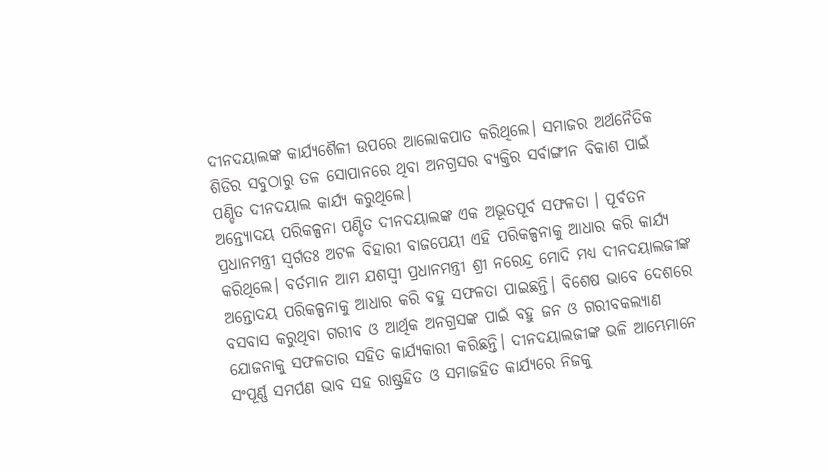ଦୀନଦୟାଲଙ୍କ କାର୍ଯ୍ୟଶୈଳୀ ଉପରେ ଆଲୋକପାତ କରିଥିଲେ। ସମାଜର ଅର୍ଥନୈତିକ ଶିଡିର ସବୁଠାରୁ ତଳ ସୋପାନରେ ଥିବା ଅନଗ୍ରସର ବ୍ୟକ୍ତିର ସର୍ବାଙ୍ଗୀନ ବିକାଶ ପାଇଁ ପଣ୍ଡିତ ଦୀନଦୟାଲ କାର୍ଯ୍ୟ କରୁଥିଲେ।
ଅନ୍ତ୍ୟୋଦୟ ପରିକଳ୍ପନା ପଣ୍ଡିତ ଦୀନଦୟାଲଙ୍କ ଏକ ଅଭୂତପୂର୍ବ ସଫଳତା । ପୂର୍ବତନ ପ୍ରଧାନମନ୍ତ୍ରୀ ସ୍ୱର୍ଗତଃ ଅଟଳ ବିହାରୀ ବାଜପେୟୀ ଏହି ପରିକଳ୍ପନାକୁ ଆଧାର କରି କାର୍ଯ୍ୟ କରିଥିଲେ। ବର୍ତମାନ ଆମ ଯଶସ୍ୱୀ ପ୍ରଧାନମନ୍ତ୍ରୀ ଶ୍ରୀ ନରେନ୍ଦ୍ର ମୋଦି ମଧ୍ୟ ଦୀନଦୟାଲଜୀଙ୍କ ଅନ୍ତୋଦୟ ପରିକଳ୍ପନାକୁ ଆଧାର କରି ବହୁ ସଫଳତା ପାଇଛନ୍ତି। ବିଶେଷ ଭାବେ ଦେଶରେ ବସବାସ କରୁଥିବା ଗରୀବ ଓ ଆର୍ଥିକ ଅନଗ୍ରସଙ୍କ ପାଇଁ ବହୁ ଜନ ଓ ଗରୀବକଲ୍ୟାଣ ଯୋଜନାକୁ ସଫଳତାର ସହିତ କାର୍ଯ୍ୟକାରୀ କରିଛନ୍ତି। ଦୀନଦୟାଲଜୀଙ୍କ ଭଳି ଆମ୍ଭେମାନେ ସଂପୂର୍ଣ୍ଣ ସମର୍ପଣ ଭାବ ସହ ରାଷ୍ଟ୍ରହିତ ଓ ସମାଜହିତ କାର୍ଯ୍ୟରେ ନିଜକୁ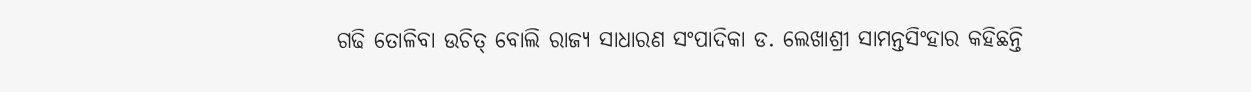ଗଢି ତୋଳିବା ଉଚିତ୍ ବୋଲି ରାଜ୍ୟ ସାଧାରଣ ସଂପାଦିକା ଡ. ଲେଖାଶ୍ରୀ ସାମନ୍ତସିଂହାର କହିଛନ୍ତି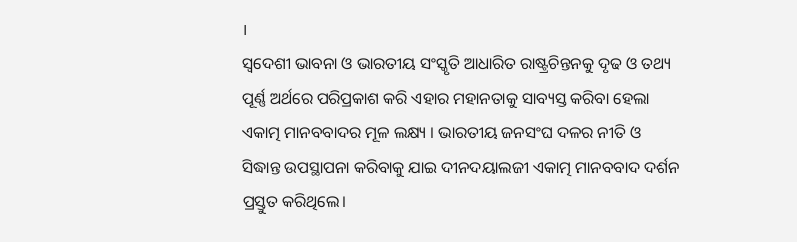।
ସ୍ୱଦେଶୀ ଭାବନା ଓ ଭାରତୀୟ ସଂସ୍କୃତି ଆଧାରିତ ରାଷ୍ଟ୍ରଚିନ୍ତନକୁ ଦୃଢ ଓ ତଥ୍ୟ ପୂର୍ଣ୍ଣ ଅର୍ଥରେ ପରିପ୍ରକାଶ କରି ଏହାର ମହାନତାକୁ ସାବ୍ୟସ୍ତ କରିବା ହେଲା ଏକାତ୍ମ ମାନବବାଦର ମୂଳ ଲକ୍ଷ୍ୟ । ଭାରତୀୟ ଜନସଂଘ ଦଳର ନୀତି ଓ ସିଦ୍ଧାନ୍ତ ଉପସ୍ଥାପନା କରିବାକୁ ଯାଇ ଦୀନଦୟାଲଜୀ ଏକାତ୍ମ ମାନବବାଦ ଦର୍ଶନ ପ୍ରସ୍ତୁତ କରିଥିଲେ।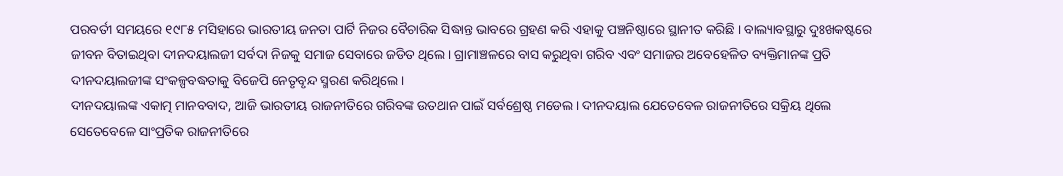ପରବର୍ତୀ ସମୟରେ ୧୯୮୫ ମସିହାରେ ଭାରତୀୟ ଜନତା ପାର୍ଟି ନିଜର ବୈଚାରିକ ସିଦ୍ଧାନ୍ତ ଭାବରେ ଗ୍ରହଣ କରି ଏହାକୁ ପଞ୍ଚନିଷ୍ଠାରେ ସ୍ଥାନୀତ କରିଛି । ବାଲ୍ୟାବସ୍ଥାରୁ ଦୁଃଖକଷ୍ଟରେ ଜୀବନ ବିତାଇଥିବା ଦୀନଦୟାଲଜୀ ସର୍ବଦା ନିଜକୁ ସମାଜ ସେବାରେ ଜଡିତ ଥିଲେ। ଗ୍ରାମାଞ୍ଚଳରେ ବାସ କରୁଥିବା ଗରିବ ଏବଂ ସମାଜର ଅବେହେଳିତ ବ୍ୟକ୍ତିମାନଙ୍କ ପ୍ରତି ଦୀନଦୟାଲଜୀଙ୍କ ସଂକଳ୍ପବଦ୍ଧତାକୁ ବିଜେପି ନେତୃବୃନ୍ଦ ସ୍ମରଣ କରିଥିଲେ।
ଦୀନଦୟାଲଙ୍କ ଏକାତ୍ମ ମାନବବାଦ, ଆଜି ଭାରତୀୟ ରାଜନୀତିରେ ଗରିବଙ୍କ ଉତଥାନ ପାଇଁ ସର୍ବଶ୍ରେଷ୍ଠ ମଡେଲ। ଦୀନଦୟାଲ ଯେତେବେଳ ରାଜନୀତିରେ ସକ୍ରିୟ ଥିଲେ ସେତେବେଳେ ସାଂପ୍ରତିକ ରାଜନୀତିରେ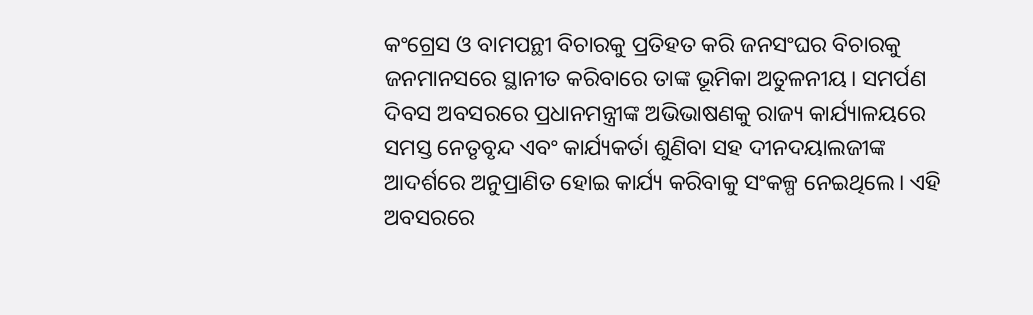କଂଗ୍ରେସ ଓ ବାମପନ୍ଥୀ ବିଚାରକୁ ପ୍ରତିହତ କରି ଜନସଂଘର ବିଚାରକୁ ଜନମାନସରେ ସ୍ଥାନୀତ କରିବାରେ ତାଙ୍କ ଭୂମିକା ଅତୁଳନୀୟ। ସମର୍ପଣ ଦିବସ ଅବସରରେ ପ୍ରଧାନମନ୍ତ୍ରୀଙ୍କ ଅଭିଭାଷଣକୁ ରାଜ୍ୟ କାର୍ଯ୍ୟାଳୟରେ ସମସ୍ତ ନେତୃବୃନ୍ଦ ଏବଂ କାର୍ଯ୍ୟକର୍ତା ଶୁଣିବା ସହ ଦୀନଦୟାଲଜୀଙ୍କ ଆଦର୍ଶରେ ଅନୁପ୍ରାଣିତ ହୋଇ କାର୍ଯ୍ୟ କରିବାକୁ ସଂକଳ୍ପ ନେଇଥିଲେ। ଏହି ଅବସରରେ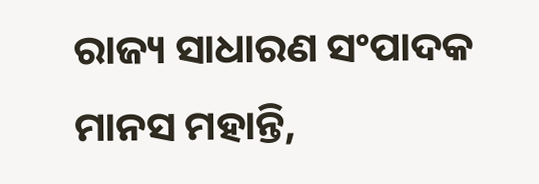ରାଜ୍ୟ ସାଧାରଣ ସଂପାଦକ ମାନସ ମହାନ୍ତି,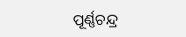ପୂର୍ଣ୍ଣଚନ୍ଦ୍ର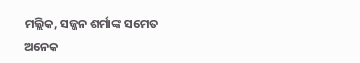ମଲ୍ଲିକ, ସଜ୍ଜନ ଶର୍ମାଙ୍କ ସମେତ ଅନେକ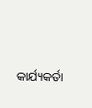କାର୍ଯ୍ୟକର୍ତା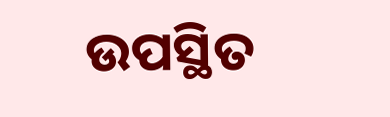ଉପସ୍ଥିତ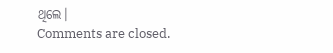ଥିଲେ।
Comments are closed.